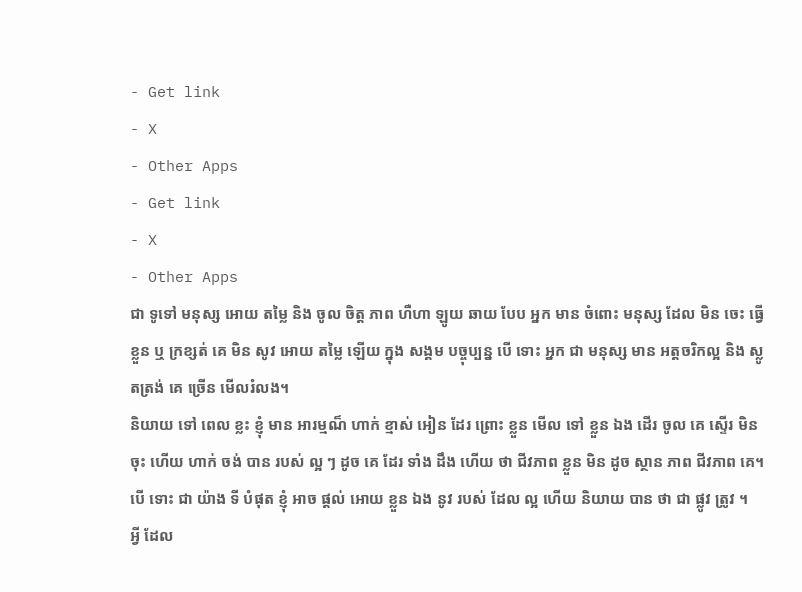- Get link
- X
- Other Apps
- Get link
- X
- Other Apps
ជា ទូទៅ មនុស្ស អោយ តម្លៃ និង ចូល ចិត្ត ភាព ហឺហា ឡូយ ឆាយ បែប អ្នក មាន ចំពោះ មនុស្ស ដែល មិន ចេះ ធ្វើ ខ្លួន ឬ ក្រខ្សត់ គេ មិន សូវ អោយ តម្លៃ ឡើយ ក្នុង សង្គម បច្ចុប្បន្ន បើ ទោះ អ្នក ជា មនុស្ស មាន អត្តចរិកល្អ និង ស្លូតត្រង់ គេ ច្រើន មើលរំលង។
និយាយ ទៅ ពេល ខ្លះ ខ្ញុំ មាន អារម្មណ៏ ហាក់ ខ្មាស់ អៀន ដែរ ព្រោះ ខ្លួន មើល ទៅ ខ្លួន ឯង ដើរ ចូល គេ ស្ទើរ មិន ចុះ ហើយ ហាក់ ចង់ បាន របស់ ល្អ ៗ ដូច គេ ដែរ ទាំង ដឹង ហើយ ថា ជីវភាព ខ្លួន មិន ដូច ស្ថាន ភាព ជីវភាព គេ។ បើ ទោះ ជា យ៉ាង ទី បំផុត ខ្ញុំ អាច ផ្តល់ អោយ ខ្លួន ឯង នូវ របស់ ដែល ល្អ ហើយ និយាយ បាន ថា ជា ផ្លូវ ត្រូវ ។
អ្វី ដែល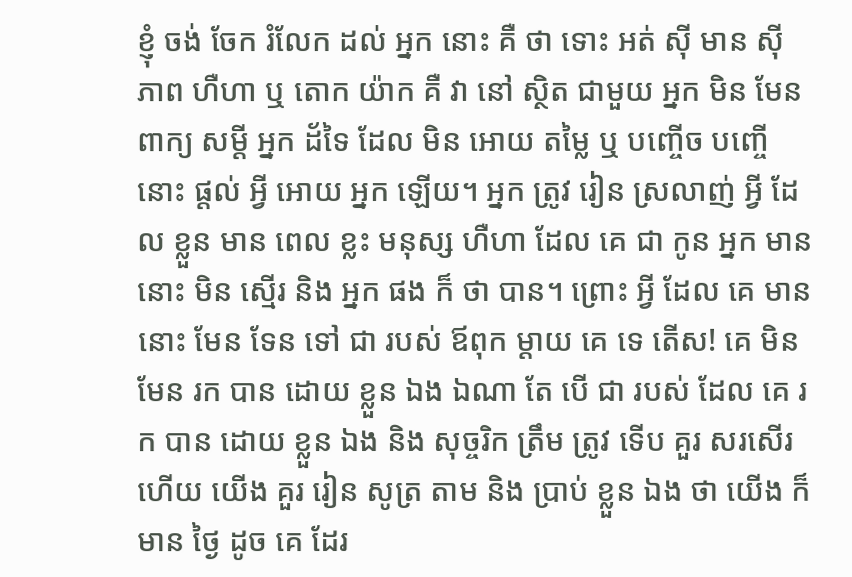ខ្ញុំ ចង់ ចែក រំលែក ដល់ អ្នក នោះ គឺ ថា ទោះ អត់ ស៊ី មាន ស៊ី ភាព ហឺហា ឬ តោក យ៉ាក គឺ វា នៅ ស្ថិត ជាមួយ អ្នក មិន មែន ពាក្យ សម្តី អ្នក ដ័ទៃ ដែល មិន អោយ តម្លៃ ឬ បញ្ចើច បញ្ចើ នោះ ផ្តល់ អ្វី អោយ អ្នក ឡើយ។ អ្នក ត្រូវ រៀន ស្រលាញ់ អ្វី ដែល ខ្លួន មាន ពេល ខ្លះ មនុស្ស ហឺហា ដែល គេ ជា កូន អ្នក មាន នោះ មិន ស្មើរ និង អ្នក ផង ក៏ ថា បាន។ ព្រោះ អ្វី ដែល គេ មាន នោះ មែន ទែន ទៅ ជា របស់ ឪពុក ម្តាយ គេ ទេ តើស! គេ មិន មែន រក បាន ដោយ ខ្លួន ឯង ឯណា តែ បើ ជា របស់ ដែល គេ រក បាន ដោយ ខ្លួន ឯង និង សុច្ចរិក ត្រឹម ត្រូវ ទើប គួរ សរសើរ ហើយ យើង គួរ រៀន សូត្រ តាម និង ប្រាប់ ខ្លួន ឯង ថា យើង ក៏ មាន ថ្ងៃ ដូច គេ ដែរ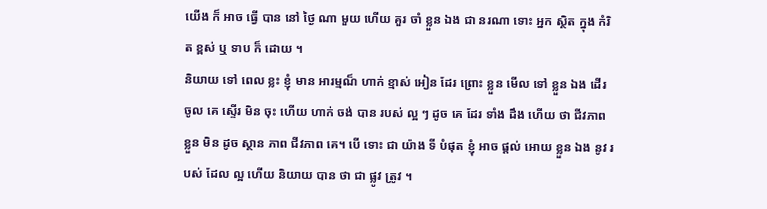យើង ក៏ អាច ធ្វើ បាន នៅ ថ្ងៃ ណា មួយ ហើយ គួរ ចាំ ខ្លួន ឯង ជា នរណា ទោះ អ្នក ស្ថិត ក្នុង កំរិត ខ្ពស់ ឬ ទាប ក៏ ដោយ ។
និយាយ ទៅ ពេល ខ្លះ ខ្ញុំ មាន អារម្មណ៏ ហាក់ ខ្មាស់ អៀន ដែរ ព្រោះ ខ្លួន មើល ទៅ ខ្លួន ឯង ដើរ ចូល គេ ស្ទើរ មិន ចុះ ហើយ ហាក់ ចង់ បាន របស់ ល្អ ៗ ដូច គេ ដែរ ទាំង ដឹង ហើយ ថា ជីវភាព ខ្លួន មិន ដូច ស្ថាន ភាព ជីវភាព គេ។ បើ ទោះ ជា យ៉ាង ទី បំផុត ខ្ញុំ អាច ផ្តល់ អោយ ខ្លួន ឯង នូវ របស់ ដែល ល្អ ហើយ និយាយ បាន ថា ជា ផ្លូវ ត្រូវ ។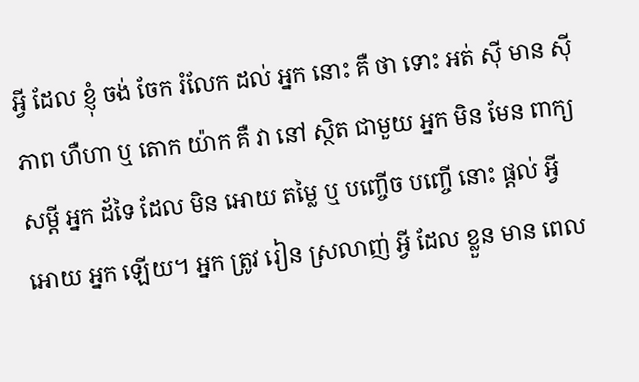អ្វី ដែល ខ្ញុំ ចង់ ចែក រំលែក ដល់ អ្នក នោះ គឺ ថា ទោះ អត់ ស៊ី មាន ស៊ី ភាព ហឺហា ឬ តោក យ៉ាក គឺ វា នៅ ស្ថិត ជាមួយ អ្នក មិន មែន ពាក្យ សម្តី អ្នក ដ័ទៃ ដែល មិន អោយ តម្លៃ ឬ បញ្ចើច បញ្ចើ នោះ ផ្តល់ អ្វី អោយ អ្នក ឡើយ។ អ្នក ត្រូវ រៀន ស្រលាញ់ អ្វី ដែល ខ្លួន មាន ពេល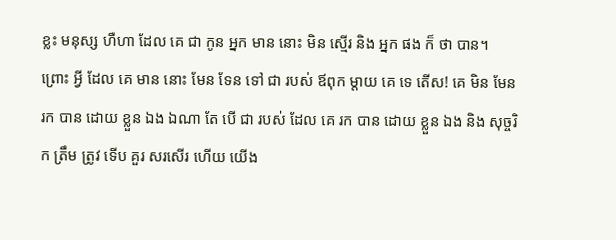ខ្លះ មនុស្ស ហឺហា ដែល គេ ជា កូន អ្នក មាន នោះ មិន ស្មើរ និង អ្នក ផង ក៏ ថា បាន។ ព្រោះ អ្វី ដែល គេ មាន នោះ មែន ទែន ទៅ ជា របស់ ឪពុក ម្តាយ គេ ទេ តើស! គេ មិន មែន រក បាន ដោយ ខ្លួន ឯង ឯណា តែ បើ ជា របស់ ដែល គេ រក បាន ដោយ ខ្លួន ឯង និង សុច្ចរិក ត្រឹម ត្រូវ ទើប គួរ សរសើរ ហើយ យើង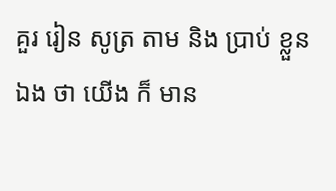គួរ រៀន សូត្រ តាម និង ប្រាប់ ខ្លួន ឯង ថា យើង ក៏ មាន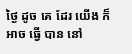ថ្ងៃ ដូច គេ ដែរ យើង ក៏ អាច ធ្វើ បាន នៅ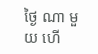ថ្ងៃ ណា មួយ ហើ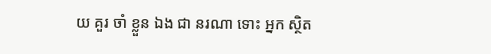យ គួរ ចាំ ខ្លួន ឯង ជា នរណា ទោះ អ្នក ស្ថិត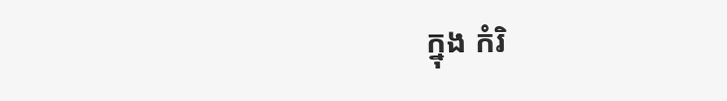ក្នុង កំរិ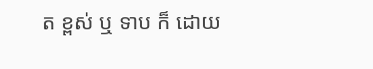ត ខ្ពស់ ឬ ទាប ក៏ ដោយ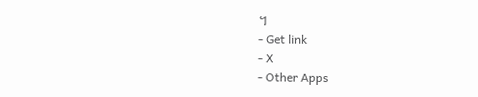។
- Get link
- X
- Other Apps